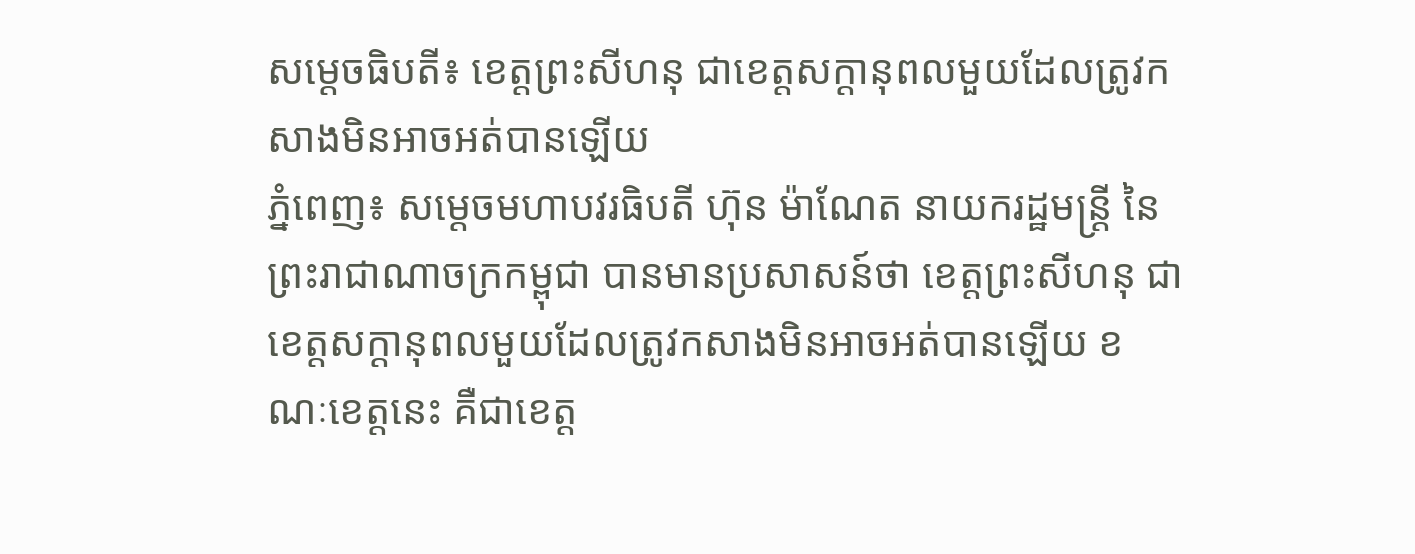សម្ដេចធិបតី៖ ខេត្តព្រះសីហនុ ជាខេត្តសក្ដានុពលមួយដែលត្រូវកសាងមិនអាចអត់បានឡើយ
ភ្នំពេញ៖ សម្ដេចមហាបវរធិបតី ហ៊ុន ម៉ាណែត នាយករដ្ឋមន្រ្ដី នៃព្រះរាជាណាចក្រកម្ពុជា បានមានប្រសាសន៍ថា ខេត្តព្រះសីហនុ ជាខេត្តសក្ដានុពលមួយដែលត្រូវកសាងមិនអាចអត់បានឡើយ ខណៈខេត្តនេះ គឺជាខេត្ត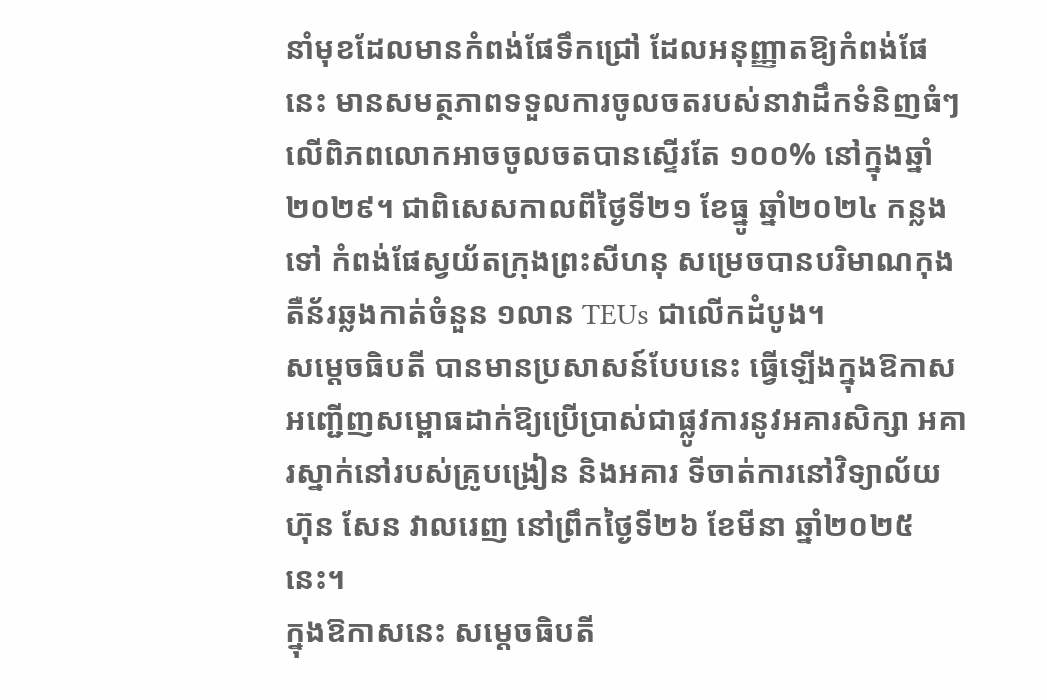នាំមុខដែលមានកំពង់ផែទឹកជ្រៅ ដែលអនុញ្ញាតឱ្យកំពង់ផែនេះ មានសមត្ថភាពទទួលការចូលចតរបស់នាវាដឹកទំនិញធំៗលើពិភពលោកអាចចូលចតបានស្ទើរតែ ១០០% នៅក្នុងឆ្នាំ២០២៩។ ជាពិសេសកាលពីថ្ងៃទី២១ ខែធ្នូ ឆ្នាំ២០២៤ កន្លងទៅ កំពង់ផែស្វយ័តក្រុងព្រះសីហនុ សម្រេចបានបរិមាណកុងតឺន័រឆ្លងកាត់ចំនួន ១លាន TEUs ជាលើកដំបូង។
សម្តេចធិបតី បានមានប្រសាសន៍បែបនេះ ធ្វើឡើងក្នុងឱកាសអញ្ជើញសម្ពោធដាក់ឱ្យប្រើប្រាស់ជាផ្លូវការនូវអគារសិក្សា អគារស្នាក់នៅរបស់គ្រូបង្រៀន និងអគារ ទីចាត់ការនៅវិទ្យាល័យ ហ៊ុន សែន វាលរេញ នៅព្រឹកថ្ងៃទី២៦ ខែមីនា ឆ្នាំ២០២៥នេះ។
ក្នុងឱកាសនេះ សម្ដេចធិបតី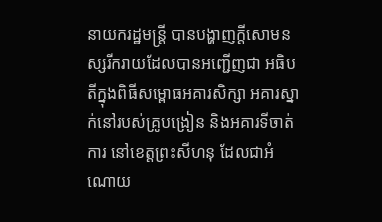នាយករដ្ឋមន្រ្ដី បានបង្ហាញក្ដីសោមនស្សរីករាយដែលបានអញ្ជើញជា អធិបតីក្នុងពិធីសម្ពោធអគារសិក្សា អគារស្នាក់នៅរបស់គ្រូបង្រៀន និងអគារទីចាត់ការ នៅខេត្តព្រះសីហនុ ដែលជាអំណោយ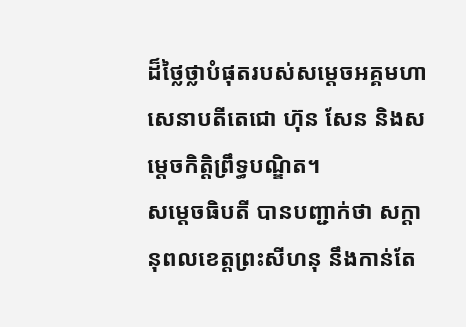ដ៏ថ្លៃថ្លាបំផុតរបស់សម្តេចអគ្គមហាសេនាបតីតេជោ ហ៊ុន សែន និងសម្តេចកិត្តិព្រឹទ្ធបណ្ឌិត។
សម្ដេចធិបតី បានបញ្ជាក់ថា សក្ដានុពលខេត្តព្រះសីហនុ នឹងកាន់តែ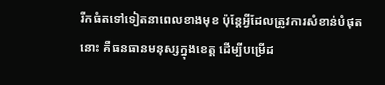រីកធំតទៅទៀតនាពេលខាងមុខ ប៉ុន្ដែអ្វីដែលត្រូវការសំខាន់បំផុតនោះ គឺធនធានមនុស្សក្នុងខេត្ត ដើម្បីបម្រើដ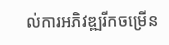ល់ការអភិវឌ្ឍរីកចម្រើន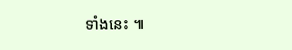ទាំងនេះ ៕